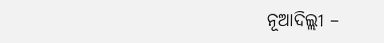ନୂଆଦିଲ୍ଲୀ –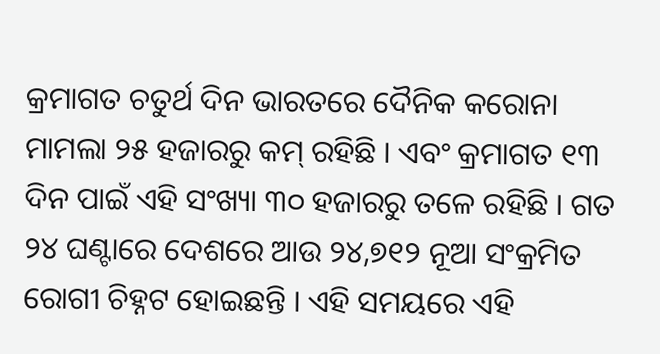କ୍ରମାଗତ ଚତୁର୍ଥ ଦିନ ଭାରତରେ ଦୈନିକ କରୋନା ମାମଲା ୨୫ ହଜାରରୁ କମ୍ ରହିଛି । ଏବଂ କ୍ରମାଗତ ୧୩ ଦିନ ପାଇଁ ଏହି ସଂଖ୍ୟା ୩୦ ହଜାରରୁ ତଳେ ରହିଛି । ଗତ ୨୪ ଘଣ୍ଟାରେ ଦେଶରେ ଆଉ ୨୪,୭୧୨ ନୂଆ ସଂକ୍ରମିତ ରୋଗୀ ଚିହ୍ନଟ ହୋଇଛନ୍ତି । ଏହି ସମୟରେ ଏହି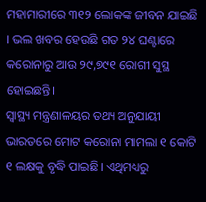ମହାମାରୀରେ ୩୧୨ ଲୋକଙ୍କ ଜୀବନ ଯାଇଛି । ଭଲ ଖବର ହେଉଛି ଗତ ୨୪ ଘଣ୍ଟାରେ କରୋନାରୁ ଆଉ ୨୯,୭୯୧ ରୋଗୀ ସୁସ୍ଥ ହୋଇଛନ୍ତି।
ସ୍ୱାସ୍ଥ୍ୟ ମନ୍ତ୍ରଣାଳୟର ତଥ୍ୟ ଅନୁଯାୟୀ ଭାରତରେ ମୋଟ କରୋନା ମାମଲା ୧ କୋଟି ୧ ଲକ୍ଷକୁ ବୃଦ୍ଧି ପାଇଛି। ଏଥିମଧ୍ୟରୁ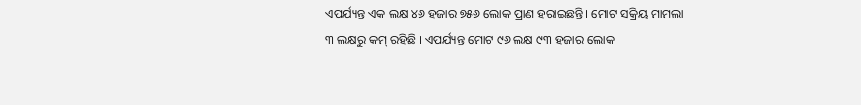ଏପର୍ଯ୍ୟନ୍ତ ଏକ ଲକ୍ଷ ୪୬ ହଜାର ୭୫୬ ଲୋକ ପ୍ରାଣ ହରାଇଛନ୍ତି। ମୋଟ ସକ୍ରିୟ ମାମଲା ୩ ଲକ୍ଷରୁ କମ୍ ରହିଛି । ଏପର୍ଯ୍ୟନ୍ତ ମୋଟ ୯୬ ଲକ୍ଷ ୯୩ ହଜାର ଲୋକ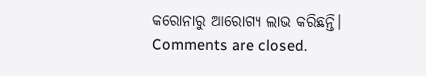କରୋନାରୁ ଆରୋଗ୍ୟ ଲାଭ କରିଛନ୍ତି।
Comments are closed.